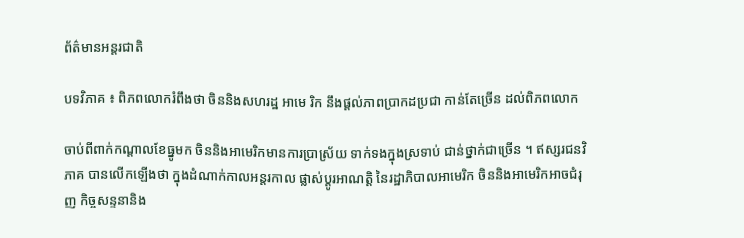ព័ត៌មានអន្តរជាតិ

បទវិភាគ ៖ ពិភពលោករំពឹងថា ចិននិងសហរដ្ឋ អាមេ រិក នឹងផ្តល់ភាពប្រាកដប្រជា កាន់តែច្រើន ដល់ពិភពលោក

ចាប់ពីពាក់កណ្តាលខែធ្នូមក ចិននិងអាមេរិកមានការប្រាស្រ័យ ទាក់ទងក្នុងស្រទាប់ ជាន់ថ្នាក់ជាច្រើន ។ ឥស្សរជនវិភាគ បានលើកឡើងថា ក្នុងដំណាក់កាលអន្តរកាល ផ្លាស់ប្តូរអាណត្តិ នៃរដ្ឋាភិបាលអាមេរិក ចិននិងអាមេរិកអាចជំរុញ កិច្ចសន្ទនានិង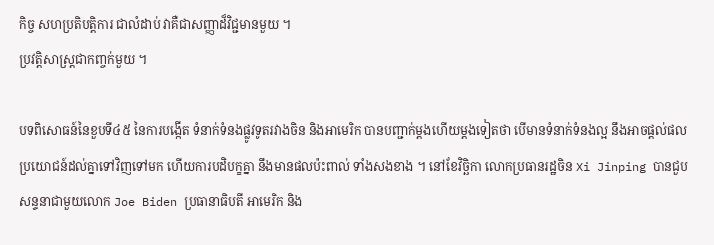កិច្ច សហប្រតិបត្តិការ ជាលំដាប់ វាគឺជាសញ្ញាដ៏វិជ្ជមានមួយ ។
ប្រវត្តិសាស្ត្រជាកញ្ចក់មួយ ។

បទពិសោធន៍នៃខួបទី៤៥ នៃការបង្កើត ទំនាក់ទំនងផ្លូវទូតរវាងចិន និងអាមេរិក បានបញ្ជាក់ម្តងហើយម្តងទៀតថា បើមានទំនាក់ទំនងល្អ នឹងអាចផ្តល់ផលប្រយោជន៍ដល់គ្នាទៅវិញទៅមក ហើយការបដិបក្ខគ្នា នឹងមានផលប៉ះពាល់ ទាំងសងខាង ។ នៅខែវិចិ្ឆកា លោកប្រធានរដ្ឋចិន Xi Jinping បានជួបសន្ទនាជាមួយលោក Joe Biden ប្រធានាធិបតី អាមេរិក និង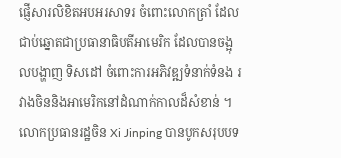ផ្ញើសារលិខិតអបអរសាទរ ចំពោះលោកត្រាំ ដែលជាប់ឆ្នោតជាប្រធានាធិបតីអាមេរិក ដែលបានចង្អុលបង្ហាញ ទិសដៅ ចំពោះការអភិវឌ្ឍទំនាក់ទំនង រវាងចិននិងអាមេរិកនៅដំណាក់កាលដ៏សំខាន់ ។ លោកប្រធានរដ្ឋចិន Xi Jinping បានបូកសរុបបទ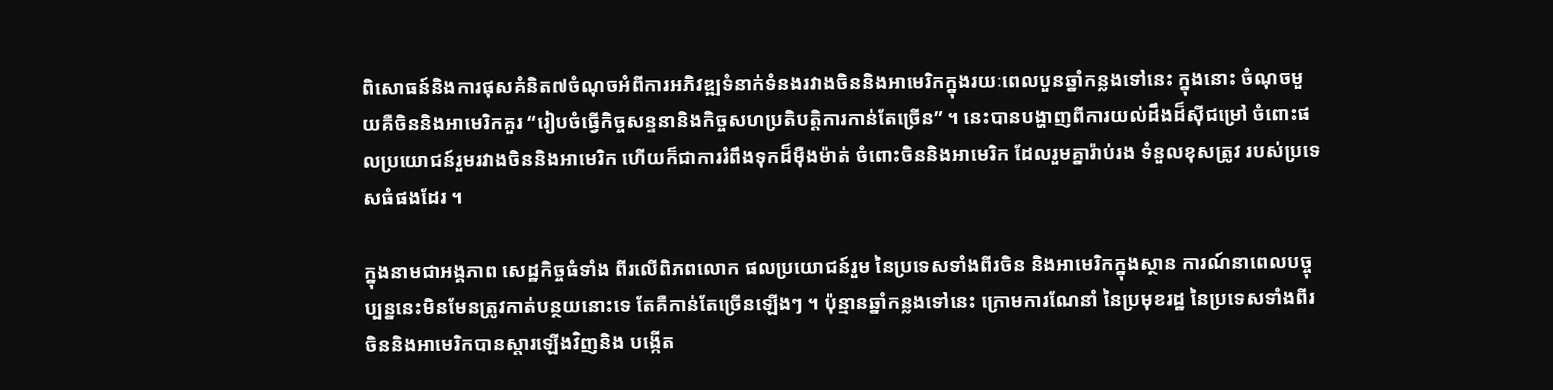ពិសោធន៍និងការផុសគំនិត៧ចំណុចអំពីការអភិវឌ្ឍទំនាក់ទំនងរវាងចិននិងអាមេរិកក្នុងរយៈពេលបួនឆ្នាំកន្លងទៅនេះ ក្នុងនោះ ចំណុចមួយគឺចិននិងអាមេរិកគួរ “រៀបចំធ្វើកិច្ចសន្ទនានិងកិច្ចសហប្រតិបត្តិការកាន់តែច្រើន” ។ នេះបានបង្ហាញពីការយល់ដឹងដ៏ស៊ីជម្រៅ ចំពោះផលប្រយោជន៍រួមរវាងចិននិងអាមេរិក ហើយក៏ជាការរំពឹងទុកដ៏ម៉ឺងម៉ាត់ ចំពោះចិននិងអាមេរិក ដែលរួមគ្នារ៉ាប់រង ទំនួលខុសត្រូវ របស់ប្រទេសធំផងដែរ ។

ក្នុងនាមជាអង្គភាព សេដ្ឋកិច្ចធំទាំង ពីរលើពិភពលោក ផលប្រយោជន៍រួម នៃប្រទេសទាំងពីរចិន និងអាមេរិកក្នុងស្ថាន ការណ៍នាពេលបច្ចុប្បន្ននេះមិនមែនត្រូវកាត់បន្ថយនោះទេ តែគឺកាន់តែច្រើនឡើងៗ ។ ប៉ុន្មានឆ្នាំកន្លងទៅនេះ ក្រោមការណែនាំ នៃប្រមុខរដ្ឋ នៃប្រទេសទាំងពីរ ចិននិងអាមេរិកបានស្តារឡើងវិញនិង បង្កើត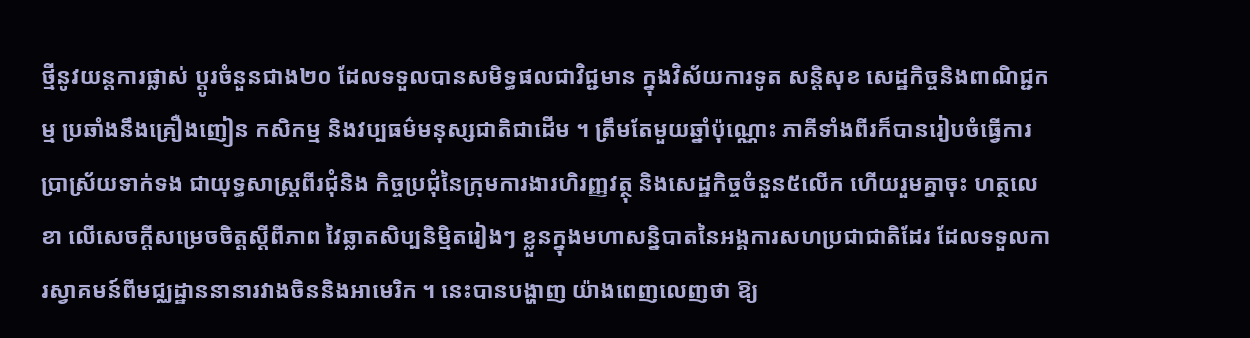ថ្មីនូវយន្តការផ្លាស់ ប្តូរចំនួនជាង២០ ដែលទទួលបានសមិទ្ធផលជាវិជ្ជមាន ក្នុងវិស័យការទូត សន្តិសុខ សេដ្ឋកិច្ចនិងពាណិជ្ជកម្ម ប្រឆាំងនឹងគ្រឿងញៀន កសិកម្ម និងវប្បធម៌មនុស្សជាតិជាដើម ។ ត្រឹមតែមួយឆ្នាំប៉ុណ្ណោះ ភាគីទាំងពីរក៏បានរៀបចំធ្វើការ ប្រាស្រ័យទាក់ទង ជាយុទ្ធសាស្ត្រពីរជុំនិង កិច្ចប្រជុំនៃក្រុមការងារហិរញ្ញវត្ថុ និងសេដ្ឋកិច្ចចំនួន៥លើក ហើយរួមគ្នាចុះ ហត្ថលេខា លើសេចក្តីសម្រេចចិត្តស្តីពីភាព វៃឆ្លាតសិប្បនិម្មិតរៀងៗ ខ្លួនក្នុងមហាសន្និបាតនៃអង្គការសហប្រជាជាតិដែរ ដែលទទួលការស្វាគមន៍ពីមជ្ឈដ្ឋាននានារវាងចិននិងអាមេរិក ។ នេះបានបង្ហាញ យ៉ាងពេញលេញថា ឱ្យ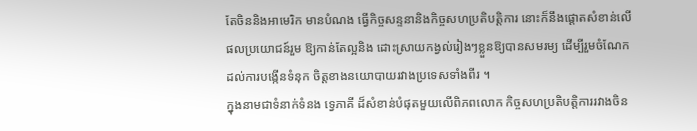តែចិននិងអាមេរិក មានបំណង ធ្វើកិច្ចសន្ទនានិងកិច្ចសហប្រតិបត្តិការ នោះក៏នឹងផ្តោតសំខាន់លើ ផលប្រយោជន៍រួម ឱ្យកាន់តែល្អនិង ដោះស្រាយកង្វល់រៀងៗខ្លួនឱ្យបានសមរម្យ ដើម្បីរួមចំណែកដល់ការបង្កើនទំនុក ចិត្តខាងនយោបាយរវាងប្រទេសទាំងពីរ ។
ក្នុងនាមជាទំនាក់ទំនង ទ្វេភាគី ដ៏សំខាន់បំផុតមួយលើពិភពលោក កិច្ចសហប្រតិបត្តិការរវាងចិន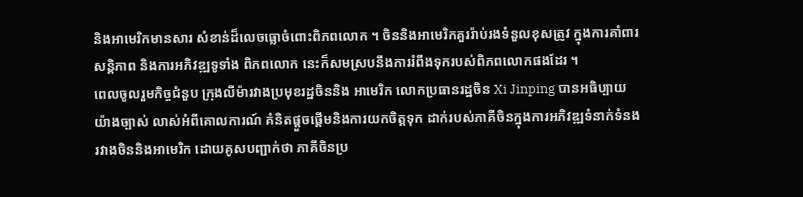និងអាមេរិកមានសារ សំខាន់ដ៏លេចធ្លោចំពោះពិភពលោក ។ ចិននិងអាមេរិកគួររ៉ាប់រងទំនួលខុសត្រូវ ក្នុងការគាំពារសន្តិភាព និងការអភិវឌ្ឍទូទាំង ពិភពលោក នេះក៏សមស្របនឹងការរំពឹងទុករបស់ពិភពលោកផងដែរ ។
ពេលចូលរួមកិច្ចជំនួប ក្រុងលីម៉ារវាងប្រមុខរដ្ឋចិននិង អាមេរិក លោកប្រធានរដ្ឋចិន Xi Jinping បានអធិប្បាយយ៉ាងច្បាស់ លាស់អំពីគោលការណ៍ គំនិតផ្តួចផ្តើមនិងការយកចិត្តទុក ដាក់របស់ភាគីចិនក្នុងការអភិវឌ្ឍទំនាក់ទំនងរវាងចិននិងអាមេរិក ដោយគូសបញ្ជាក់ថា ភាគីចិនប្រ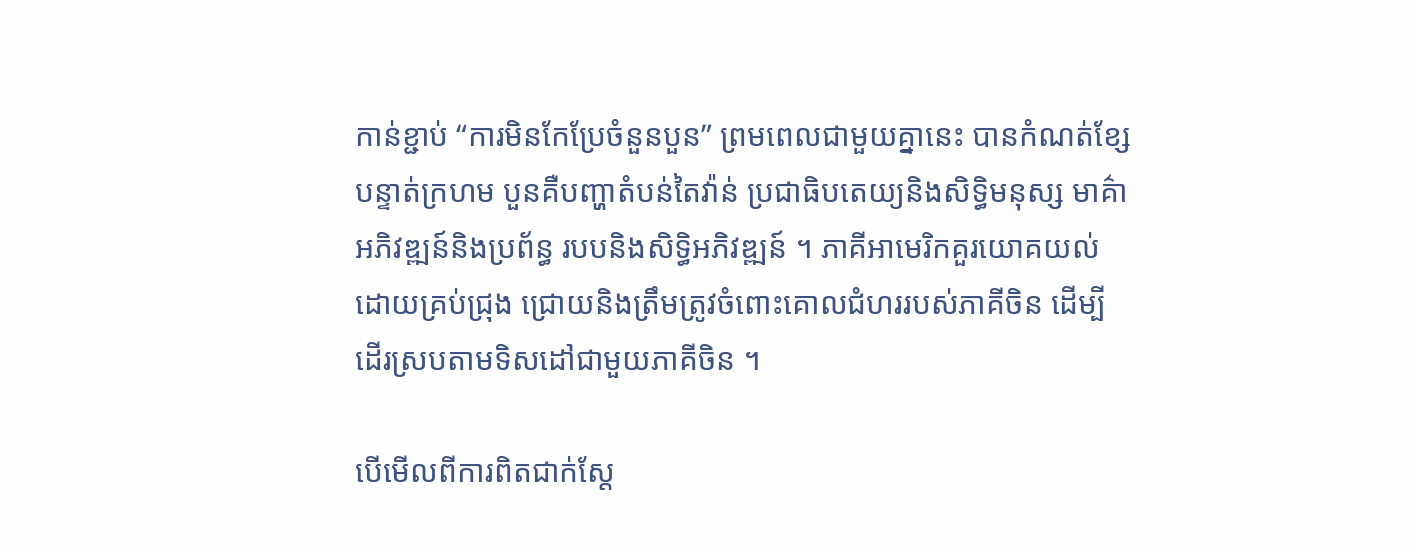កាន់ខ្ជាប់ “ការមិនកែប្រែចំនួនបួន” ព្រមពេលជាមួយគ្នានេះ បានកំណត់ខ្សែបន្ទាត់ក្រហម បួនគឺបញ្ហាតំបន់តៃវ៉ាន់ ប្រជាធិបតេយ្យនិងសិទ្ធិមនុស្ស មាគ៌ាអភិវឌ្ឍន៍និងប្រព័ន្ធ របបនិងសិទ្ធិអភិវឌ្ឍន៍ ។ ភាគីអាមេរិកគួរយោគយល់ដោយគ្រប់ជ្រុង ជ្រោយនិងត្រឹមត្រូវចំពោះគោលជំហររបស់ភាគីចិន ដើម្បីដើរស្របតាមទិសដៅជាមួយភាគីចិន ។

បើមើលពីការពិតជាក់ស្តែ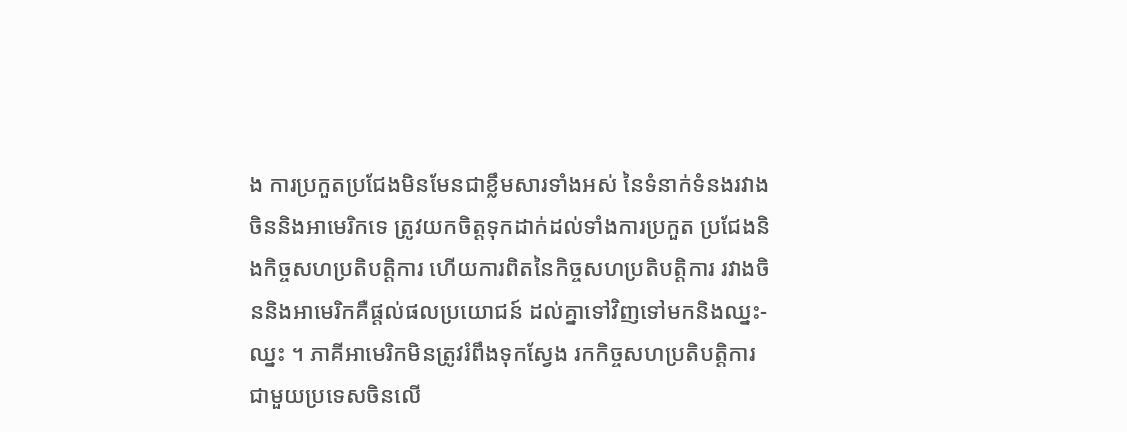ង ការប្រកួតប្រជែងមិនមែនជាខ្លឹមសារទាំងអស់ នៃទំនាក់ទំនងរវាងចិននិងអាមេរិកទេ ត្រូវយកចិត្តទុកដាក់ដល់ទាំងការប្រកួត ប្រជែងនិងកិច្ចសហប្រតិបត្តិការ ហើយការពិតនៃកិច្ចសហប្រតិបត្តិការ រវាងចិននិងអាមេរិកគឺផ្តល់ផលប្រយោជន៍ ដល់គ្នាទៅវិញទៅមកនិងឈ្នះ-ឈ្នះ ។ ភាគីអាមេរិកមិនត្រូវរំពឹងទុកស្វែង រកកិច្ចសហប្រតិបត្តិការ ជាមួយប្រទេសចិនលើ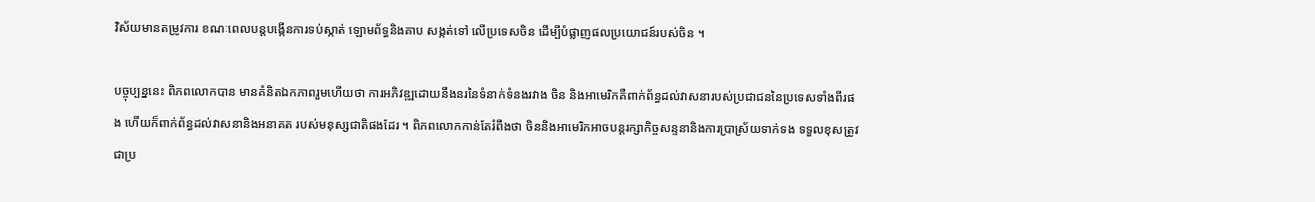វិស័យមានតម្រូវការ ខណៈពេលបន្តបង្កើនការទប់ស្កាត់ ឡោមព័ទ្ធនិងគាប សង្កត់ទៅ លើប្រទេសចិន ដើម្បីបំផ្លាញផលប្រយោជន៍របស់ចិន ។

បច្ចុប្បន្ននេះ ពិភពលោកបាន មានគំនិតឯកភាពរួមហើយថា ការអភិវឌ្ឍដោយនឹងនរនៃទំនាក់ទំនងរវាង ចិន និងអាមេរិកគឺពាក់ព័ន្ធដល់វាសនារបស់ប្រជាជននៃប្រទេសទាំងពីរផង ហើយក៏ពាក់ព័ន្ធដល់វាសនានិងអនាគត របស់មនុស្សជាតិផងដែរ ។ ពិភពលោកកាន់តែរំពឹងថា ចិននិងអាមេរិកអាចបន្តរក្សាកិច្ចសន្ទនានិងការប្រាស្រ័យទាក់ទង ទទួលខុសត្រូវជាប្រ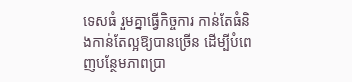ទេសធំ រួមគ្នាធ្វើកិច្ចការ កាន់តែធំនិងកាន់តែល្អឱ្យបានច្រើន ដើម្បីបំពេញបន្ថែមភាពប្រា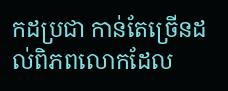កដប្រជា កាន់តែច្រើនដល់ពិភពលោកដែល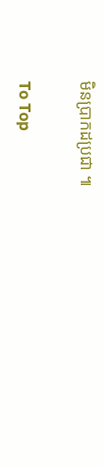មិនប្រាកដប្រជា ៕

To Top